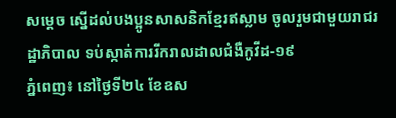សម្តេច ស្នើដល់បងប្អូនសាសនិកខ្មែរឥស្លាម ចូលរួមជាមួយរាជរដ្ឋាភិបាល ទប់ស្កាត់ការរីករាលដាលជំងឺកូវីដ-១៩
ភ្នំពេញ៖ នៅថ្ងៃទី២៤ ខែឧស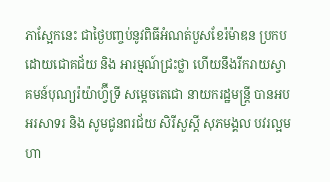ភាស្អែកនេះ ជាថ្ងៃបញ្ចប់នូវពិធីអំណត់បួសខែរ៉ម៉ាឌន ប្រកបដោយជោគជ័យ និង អារម្មណ៍ជ្រះថ្លា ហើយនឹងរីករាយស្វាគមន៍បុណ្យរ៉យ៉ាហ្វ៊ីទ្រី សម្តេចតេជោ នាយករដ្ឋមន្ត្រី បានអបអរសាទរ និង សូមជូនពរជ័យ សិរីសួស្ដី សុភមង្គល បវរល្អមហា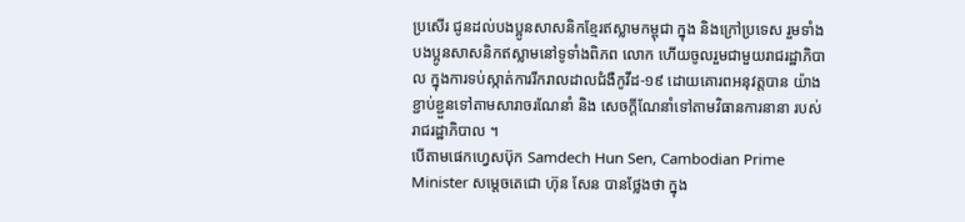ប្រសើរ ជូនដល់បងប្អូនសាសនិកខ្មែរឥស្លាមកម្ពុជា ក្នុង និងក្រៅប្រទេស រួមទាំងបងប្អូនសាសនិកឥស្លាមនៅទូទាំងពិភព លោក ហើយចូលរួមជាមួយរាជរដ្ឋាភិបាល ក្នុងការទប់ស្កាត់ការរីករាលដាលជំងឺកូវីដ-១៩ ដោយគោរពអនុវត្តបាន យ៉ាងខ្ជាប់ខ្ជួនទៅតាមសារាចរណែនាំ និង សេចក្ដីណែនាំទៅតាមវិធានការនានា របស់រាជរដ្ឋាភិបាល ។
បើតាមផេកហ្វេសប៊ុក Samdech Hun Sen, Cambodian Prime Minister សម្តេចតេជោ ហ៊ុន សែន បានថ្លែងថា ក្នុង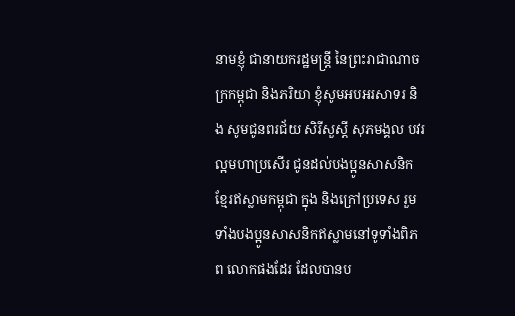នាមខ្ញុំ ជានាយករដ្ឋមន្ត្រី នៃព្រះរាជាណាចក្រកម្ពុជា និងភរិយា ខ្ញុំសូមអបអរសាទរ និង សូមជូនពរជ័យ សិរីសួស្ដី សុភមង្គល បវរល្អមហាប្រសើរ ជូនដល់បងប្អូនសាសនិកខ្មែរឥស្លាមកម្ពុជា ក្នុង និងក្រៅប្រទេស រួមទាំងបងប្អូនសាសនិកឥស្លាមនៅទូទាំងពិភព លោកផងដែរ ដែលបានប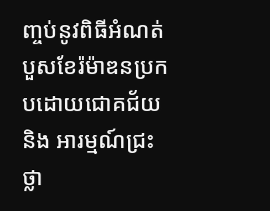ញ្ចប់នូវពិធីអំណត់បួសខែរ៉ម៉ាឌនប្រកបដោយជោគជ័យ និង អារម្មណ៍ជ្រះថ្លា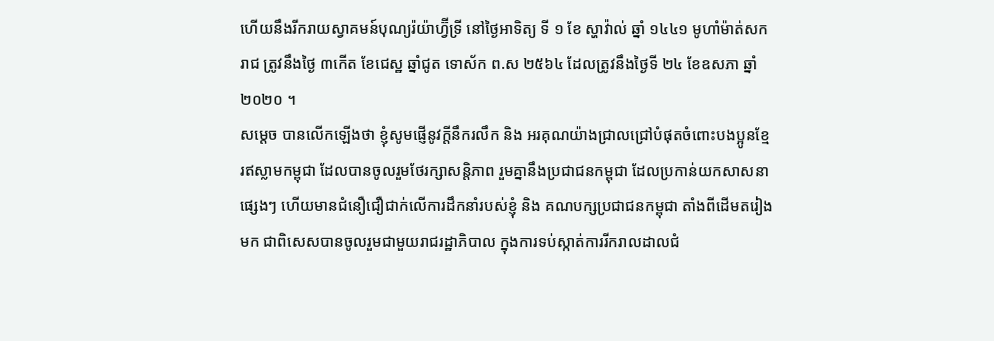ហើយនឹងរីករាយស្វាគមន៍បុណ្យរ៉យ៉ាហ្វ៊ីទ្រី នៅថ្ងៃអាទិត្យ ទី ១ ខែ ស្ហាវ៉ាល់ ឆ្នាំ ១៤៤១ មូហាំម៉ាត់សករាជ ត្រូវនឹងថ្ងៃ ៣កើត ខែជេស្ឋ ឆ្នាំជូត ទោស័ក ព.ស ២៥៦៤ ដែលត្រូវនឹងថ្ងៃទី ២៤ ខែឧសភា ឆ្នាំ២០២០ ។
សម្តេច បានលើកឡើងថា ខ្ញុំសូមផ្ញើនូវក្តីនឹករលឹក និង អរគុណយ៉ាងជ្រាលជ្រៅបំផុតចំពោះបងប្អូនខ្មែរឥស្លាមកម្ពុជា ដែលបានចូលរួមថែរក្សាសន្តិភាព រួមគ្នានឹងប្រជាជនកម្ពុជា ដែលប្រកាន់យកសាសនាផ្សេងៗ ហើយមានជំនឿជឿជាក់លើការដឹកនាំរបស់ខ្ញុំ និង គណបក្សប្រជាជនកម្ពុជា តាំងពីដើមតរៀងមក ជាពិសេសបានចូលរួមជាមួយរាជរដ្ឋាភិបាល ក្នុងការទប់ស្កាត់ការរីករាលដាលជំ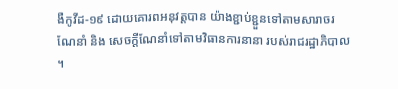ងឺកូវីដ-១៩ ដោយគោរពអនុវត្តបាន យ៉ាងខ្ជាប់ខ្ជួនទៅតាមសារាចរណែនាំ និង សេចក្ដីណែនាំទៅតាមវិធានការនានា របស់រាជរដ្ឋាភិបាល ។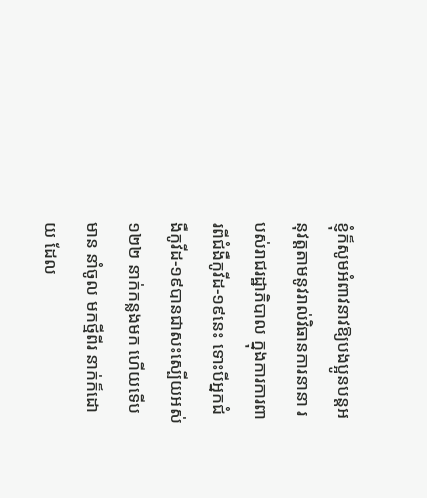ខ្ញុំក៏សូមអំពាវនាវឱ្យបងប្អូនបន្តអនុវត្តតាមនូវរាល់វិធានការនានា របស់រាជរដ្ឋាភិបាល ក្នុងការការពារពីជំងឺកូវីដ-១៩នេះ ទោះបីអ្នកជំងឺកូវីដ-១៩បានជាសះស្បើយអស់ ១២២ នាក់កន្លងមក ហើយទើបមាន នាំចូល មកថ្មីពីរ នាក់ក៏ដោយ ដែល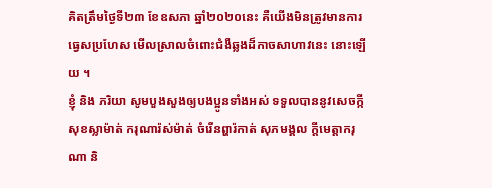គិតត្រឹមថ្ងៃទី២៣ ខែឧសភា ឆ្នាំ២០២០នេះ គឺយើងមិនត្រូវមានការធ្វេសប្រហែស មើលស្រាលចំពោះជំងឺឆ្លងដ៏កាចសាហាវនេះ នោះឡើយ ។
ខ្ញុំ និង ភរិយា សូមបួងសួងឲ្យបងប្អូនទាំងអស់ ទទួលបាននូវសេចក្កីសុខស្លាម៉ាត់ ករុណារ៉ស់ម៉ាត់ ចំរើនព្ហារ៉កាត់ សុភមង្គល ក្ដីមេត្តាករុណា និ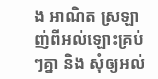ង អាណិត ស្រឡាញ់ពីអល់ឡោះគ្រប់ៗគ្នា និង សុំឲ្យអល់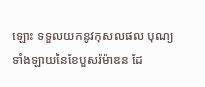ឡោះ ទទួលយកនូវកុសលផល បុណ្យទាំងឡាយនៃខែបួសរ៉ម៉ាឌន ដែ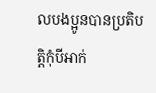លបងប្អូនបានប្រតិបត្តិកុំបីអាក់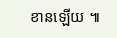ខានឡើយ ៕